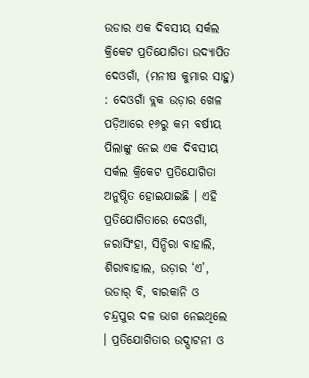ଉଡାର ଏକ ଦିବସୀୟ ସର୍କଲ କ୍ରିକେଟ ପ୍ରତିଯୋଗିତା ଉଦ୍ଯାପିତ
ଦେଓଗାଁ, (ମନୀଷ କୁମାର ସାହୁ) : ଦେଓଗାଁ ବ୍ଲକ ଉଡ଼ାର ଖେଳ ପଡ଼ିଆରେ ୧୬ରୁ କମ ବର୍ଷୀୟ ପିଲାଙ୍କୁ ନେଇ ଏକ ଦିବସୀୟ ସର୍କଲ କ୍ରିକେଟ ପ୍ରତିଯୋଗିତା ଅନୁଷ୍ଠିତ ହୋଇଯାଇଛି । ଏହି ପ୍ରତିଯୋଗିତାରେ ଦେଓଗାଁ, ଜରାସିଂହା, ସିନ୍ଦିରା ବାହାଲି, ଶିରାବାହାଲ, ଉଡ଼ାର ‘ଏ’, ଉଡାର୍ ବି, ବାରକାନି ଓ ଚନ୍ଦ୍ରପୁର ଦଳ ଭାଗ ନେଇଥିଲେ । ପ୍ରତିଯୋଗିତାର ଉଦ୍ଘାଟନୀ ଓ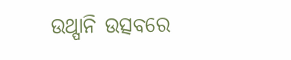ଉଥ୍ପାନି ଉତ୍ସବରେ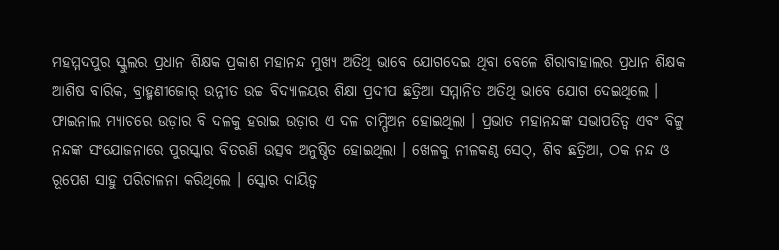ମହମ୍ମଦପୁର ସ୍କୁଲର ପ୍ରଧାନ ଶିକ୍ଷକ ପ୍ରକାଶ ମହାନନ୍ଦ ମୁଖ୍ୟ ଅତିଥି ଭାବେ ଯୋଗଦେଇ ଥିବା ବେଳେ ଶିରାବାହାଲର ପ୍ରଧାନ ଶିକ୍ଷକ ଆଶିଷ ବାରିକ, ବ୍ରାହ୍ମଣୀଜୋର୍ ଉନ୍ନୀତ ଉଚ୍ଚ ବିଦ୍ୟାଳୟର ଶିକ୍ଷା ପ୍ରଦୀପ ଛତ୍ରିଆ ସମ୍ମାନିତ ଅତିଥି ଭାବେ ଯୋଗ ଦେଇଥିଲେ । ଫାଇନାଲ ମ୍ୟାଚରେ ଉଡ଼ାର ବି ଦଳକୁ ହରାଇ ଉଡ଼ାର ଏ ଦଳ ଚାମ୍ପିଅନ ହୋଇଥିଲା । ପ୍ରଭାତ ମହାନନ୍ଦଙ୍କ ସଭାପତିତ୍ୱ ଏବଂ ବିଟ୍ଟୁ ନନ୍ଦଙ୍କ ସଂଯୋଜନାରେ ପୁରସ୍କାର ବିତରଣି ଉତ୍ସବ ଅନୁଷ୍ଠିତ ହୋଇଥିଲା । ଖେଳକୁ ନୀଳକଣ୍ଠ ସେଠ୍, ଶିବ ଛତ୍ରିଆ, ଠକ ନନ୍ଦ ଓ ରୂପେଶ ସାହୁ ପରିଚାଳନା କରିଥିଲେ । ସ୍କୋର ଦାୟିତ୍ଵ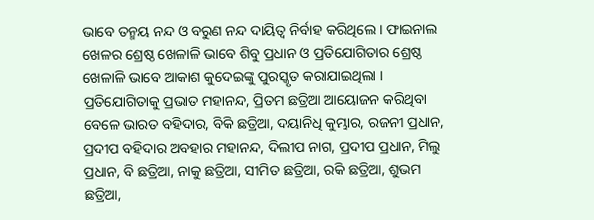ଭାବେ ତନ୍ମୟ ନନ୍ଦ ଓ ବରୁଣ ନନ୍ଦ ଦାୟିତ୍ଵ ନିର୍ବାହ କରିଥିଲେ । ଫାଇନାଲ ଖେଳର ଶ୍ରେଷ୍ଠ ଖେଳାଳି ଭାବେ ଶିବୁ ପ୍ରଧାନ ଓ ପ୍ରତିଯୋଗିତାର ଶ୍ରେଷ୍ଠ ଖେଳାଳି ଭାବେ ଆକାଶ କୁଦେଇଙ୍କୁ ପୁରସ୍କୃତ କରାଯାଇଥିଲା । ପ୍ରତିଯୋଗିତାକୁ ପ୍ରଭାତ ମହାନନ୍ଦ, ପ୍ରିତମ ଛତ୍ରିଆ ଆୟୋଜନ କରିଥିବା ବେଳେ ଭାରତ ବହିଦାର, ବିକି ଛତ୍ରିଆ, ଦୟାନିଧି କୁମ୍ଭାର, ରଜନୀ ପ୍ରଧାନ, ପ୍ରଦୀପ ବହିଦାର ଅବହାର ମହାନନ୍ଦ, ଦିଲୀପ ନାଗ, ପ୍ରଦୀପ ପ୍ରଧାନ, ମିଲୁ ପ୍ରଧାନ, ବି ଛତ୍ରିଆ, ନାକୁ ଛତ୍ରିଆ, ସୀମିତ ଛତ୍ରିଆ, ରକି ଛତ୍ରିଆ, ଶୁଭମ ଛତ୍ରିଆ,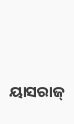ୟାସରାଜ୍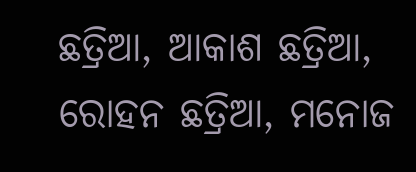ଛତ୍ରିଆ, ଆକାଶ ଛତ୍ରିଆ, ରୋହନ ଛତ୍ରିଆ, ମନୋଜ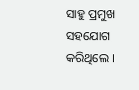ସାହୁ ପ୍ରମୁଖ ସହଯୋଗ କରିଥିଲେ ।